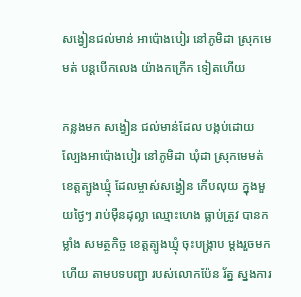សង្វៀនជល់មាន់ អាប៉ោងបៀរ នៅភូមិដា ស្រុកមេមត់ បន្តបើកលេង យ៉ាងកក្រើក ទៀតហើយ

កន្លងមក សង្វៀន ជល់មាន់ដែល បង្កប់ដោយ ល្បែងអាប៉ោងបៀរ នៅភូមិដា ឃុំដា ស្រុកមេមត់ ខេត្តត្បូងឃ្មុំ ដែលម្ចាស់សង្វៀន កើបលុយ ក្នុងមួយថ្ងៃៗ រាប់ម៉ឺនដុល្លា ឈ្មោះហេង ធ្លាប់ត្រូវ បានកម្លាំង សមត្ថកិច្ច ខេត្តត្បូងឃ្មុំ ចុះបង្ក្រាប ម្ដងរួចមកហើយ តាមបទបញ្ជា របស់លោកប៉ែន រ័ត្ន ស្នងការ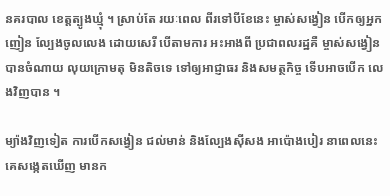នគរបាល ខេត្តត្បូងឃ្មុំ ។ ស្រាប់តែ រយៈពេល ពីរទៅបីខែនេះ ម្ចាស់សង្វៀន បើកឲ្យអ្នកញៀន ល្បែងចូលលេង ដោយសេរី បើតាមការ អះអាងពី ប្រជាពលរដ្ឋគឺ ម្ចាស់សង្វៀន បានចំណាយ លុយក្រោមតុ មិនតិចទេ ទៅឲ្យអាជ្ញាធរ និងសមត្ថកិច្ច ទើបអាចបើក លេងវិញបាន ។

ម្យ៉ាងវិញទៀត ការបើកសង្វៀន ជល់មាន់ និងល្បែងស៊ីសង អាប៉ោងបៀរ នាពេលនេះ គេសង្កេតឃើញ មានក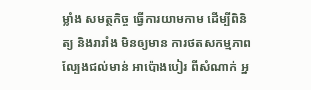ម្លាំង សមត្ថកិច្ច ធ្វើការយាមកាម ដើម្បីពិនិត្យ និងរារាំង មិនឲ្យមាន ការថតសកម្មភាព ល្បែងជល់មាន់ អាប៉ោងបៀរ ពីសំណាក់ អ្ន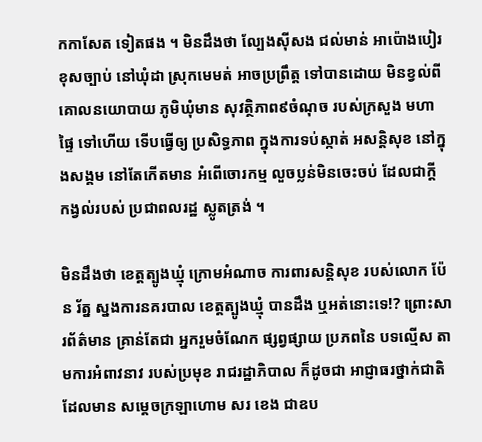កកាសែត ទៀតផង ។ មិនដឹងថា ល្បែងស៊ីសង ជល់មាន់ អាប៉ោងបៀរ ខុសច្បាប់ នៅឃុំដា ស្រុកមេមត់ អាចប្រព្រឹត្ត ទៅបានដោយ មិនខ្វល់ពី គោលនយោបាយ ភូមិឃុំមាន សុវត្ថិភាព៩ចំណុច របស់ក្រសួង មហាផ្ទៃ ទៅហើយ ទើបធ្វើឲ្យ ប្រសិទ្ធភាព ក្នុងការទប់ស្កាត់ អសន្ដិសុខ នៅក្នុងសង្គម នៅតែកើតមាន អំពើចោរកម្ម លួចប្លន់មិនចេះចប់ ដែលជាក្ដី កង្វល់របស់ ប្រជាពលរដ្ឋ ស្លូតត្រង់ ។

មិនដឹងថា ខេត្តត្បូងឃ្មុំ ក្រោមអំណាច ការពារសន្ដិសុខ របស់លោក ប៉ែន រ័ត្ន ស្នងការនគរបាល ខេត្តត្បូងឃ្មុំ បានដឹង ឬអត់នោះទេ!? ព្រោះសារព័ត៌មាន គ្រាន់តែជា អ្នករួមចំណែក ផ្សព្វផ្សាយ ប្រភពនៃ បទល្មើស តាមការអំពាវនាវ របស់ប្រមុខ រាជរដ្ឋាភិបាល ក៏ដូចជា អាជ្ញាធរថ្នាក់ជាតិ ដែលមាន សម្ដេចក្រឡាហោម សរ ខេង ជាឧប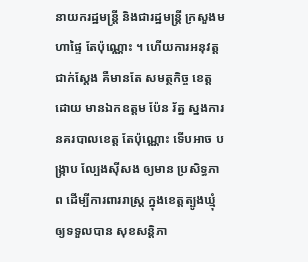នាយករដ្ឋមន្ត្រី និងជារដ្ឋមន្ត្រី ក្រសួងមហាផ្ទៃ តែប៉ុណ្ណោះ ។ ហើយការអនុវត្ត ជាក់ស្ដែង គឺមានតែ សមត្ថកិច្ច ខេត្តដោយ មានឯកឧត្ដម ប៉ែន រ័ត្ន ស្នងការ នគរបាលខេត្ត តែប៉ុណ្ណោះ ទើបអាច បង្ក្រាប ល្បែងស៊ីសង ឲ្យមាន ប្រសិទ្ធភាព ដើម្បីការពាររាស្ត្រ ក្នុងខេត្តត្បូងឃ្មុំ ឲ្យទទួលបាន សុខសន្តិភា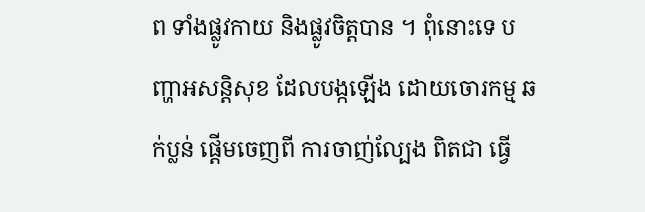ព ទាំងផ្លូវកាយ និងផ្លូវចិត្តបាន ។ ពុំនោះទេ បញ្ហាអសន្តិសុខ ដែលបង្កឡើង ដោយចោរកម្ម ឆក់ប្លន់ ផ្ដើមចេញពី ការចាញ់ល្បែង ពិតជា ធ្វើ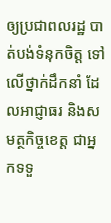ឲ្យប្រជាពលរដ្ឋ បាត់បង់ទំនុកចិត្ត ទៅលើថ្នាក់ដឹកនាំ ដែលអាជ្ញាធរ និងសមត្ថកិច្ចខេត្ត ជាអ្នកទទួ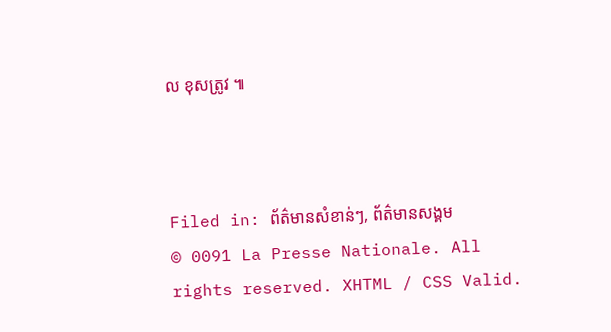ល ខុសត្រូវ ៕



Filed in: ព័ត៌មានសំខាន់ៗ, ព័ត៌មានសង្គម
© 0091 La Presse Nationale. All rights reserved. XHTML / CSS Valid.